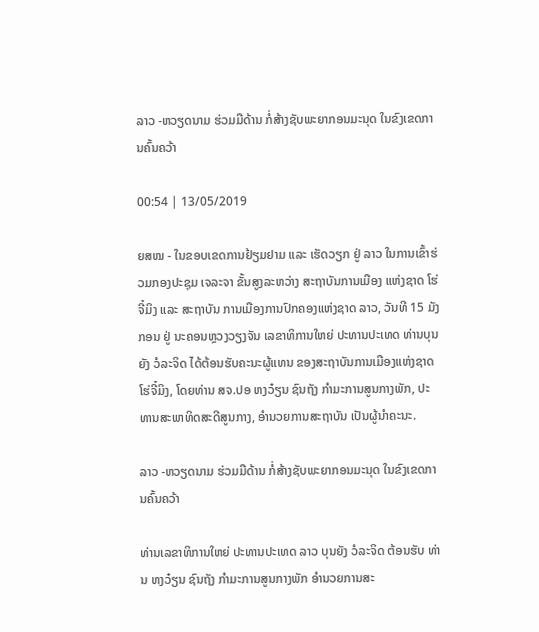ລາວ -ຫວຽດນາມ ຮ່ວມມືດ້ານ ກໍ່ສ້າງຊັບພະຍາກອນມະນຸດ ໃນຂົງເຂດການຄົ້ນຄວ້າ

00:54 | 13/05/2019

ຍສໝ - ໃນຂອບເຂດການຢ້ຽມຢາມ ແລະ ເຮັດວຽກ ຢູ່ ລາວ ໃນການເຂົ້າຮ່ວມກອງປະຊຸມ ເຈລະຈາ ຂັ້ນສູງລະຫວ່າງ ສະຖາບັນການເມືອງ ແຫ່ງຊາດ ໂຮ່ຈີ໋ມິງ ແລະ ສະຖາບັນ ການເມືອງການປົກຄອງແຫ່ງຊາດ ລາວ, ວັນທີ 15 ມັງກອນ ຢູ່ ນະຄອນຫຼວງວຽງຈັນ ເລຂາທິການໃຫຍ່ ປະທານປະເທດ ທ່ານບຸນຍັງ ວໍລະຈິດ ໄດ້ຕ້ອນຮັບຄະນະຜູ້ແທນ ຂອງສະຖາບັນການເມືອງແຫ່ງຊາດໂຮ່ຈີ໋ມິງ, ໂດຍທ່ານ ສຈ.ປອ ຫງວ໋ຽນ ຊົນຖັງ ກຳມະການສູນກາງພັກ, ປະທານສະພາທິດສະດີສູນກາງ, ອຳນວຍການສະຖາບັນ ເປັນຜູ້ນຳຄະນະ.

ລາວ -ຫວຽດນາມ ຮ່ວມມືດ້ານ ກໍ່ສ້າງຊັບພະຍາກອນມະນຸດ ໃນຂົງເຂດການຄົ້ນຄວ້າ

ທ່ານເລຂາທິການໃຫຍ່ ປະທານປະເທດ ລາວ ບຸນຍັງ ວໍລະຈິດ ຕ້ອນຮັບ ທ່ານ ຫງວ໋ຽນ ຊົນຖັງ ກຳມະການສູນກາງພັກ ອຳນວຍການສະ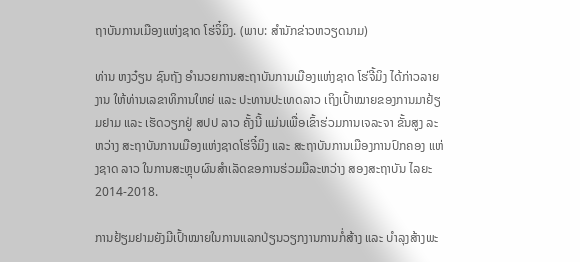ຖາບັນການເມືອງແຫ່ງຊາດ ໂຮ່ຈິ໋ມິງ. (ພາບ: ສຳນັກຂ່າວຫວຽດນາມ)

ທ່ານ ຫງວ໋ຽນ ຊົນຖັງ ອຳນວຍການສະຖາບັນການເມືອງແຫ່ງຊາດ ໂຮ່ຈີ້ມິງ ໄດ້ກ່າວລາຍງານ ໃຫ້ທ່ານເລຂາທິການໃຫຍ່ ແລະ ປະທານປະເທດລາວ ເຖິງເປົ້າໝາຍຂອງການມາຢ້ຽມຢາມ ແລະ ເຮັດວຽກຢູ່ ສປປ ລາວ ຄັ້ງນີ້ ແມ່ນເພື່ອເຂົ້າຮ່ວມການເຈລະຈາ ຂັ້ນສູງ ລະຫວ່າງ ສະຖາບັນການເມືອງແຫ່ງຊາດໂຮ່ຈີ໋ມິງ ແລະ ສະຖາບັນການເມືອງການປົກຄອງ ແຫ່ງຊາດ ລາວ ໃນການສະຫຼຸບຜົນສຳເລັດຂອການຮ່ວມມືລະຫວ່າງ ສອງສະຖາບັນ ໄລຍະ 2014-2018.

ການຢ້ຽມຢາມຍັງມີເປົ້າໝາຍໃນການແລກປ່ຽນວຽກງານການກໍ່ສ້າງ ແລະ ບຳລຸງສ້າງພະ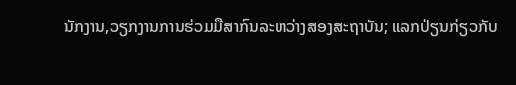ນັກງານ,ວຽກງານການຮ່ວມມືສາກົນລະຫວ່າງສອງສະຖາບັນ; ແລກປ່ຽນກ່ຽວກັບ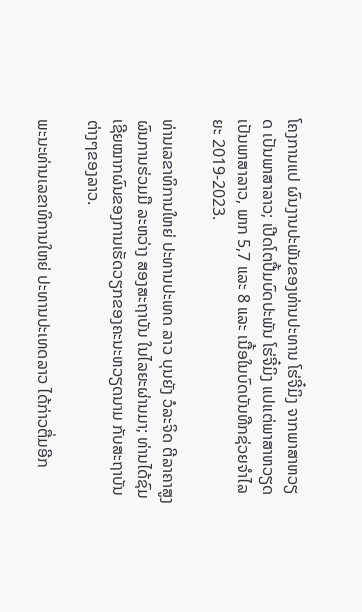ໂຄງການແປ ຜົນງານປະພັນຂອງທ່ານປະທານ ໂຮ່ຈີ໋ມິງ ຈາກພາສາຫວຽດ ເປັນພາສາລາວ; ເປີດໂຕປື້ມບົດປະພັນ ໂຮ່ຈີ໋ມິງ ແປແຕ່ພາສາຫວຽດ ເປັນພາສາລາວ, ພາກ 5,7 ແລະ 8 ແລະ ເນື້ອໃນບົດບັນທືກຊ່ວຍຈຳໄລຍະ 2019-2023.

ທ່ານເລຂາທິການໃຫຍ່ ປະທານປະເທດ ລາວ ບຸນຍັງ ວໍລະຈິດ ຕີລາຄາສູງຜົນການຮ່ວມມື ລະຫວ່າງ ສອງສະຖາບັນ ໃນໄລຍະຜ່ານມາ; ທ່ານໄດ້ຊົມເຊີຍໝາກຜົນຂອງການເຮັດວຽກຂອງຄະນະຫວຽດນາມ ກັບສະຖາບັນຕ່າງໆຂອງລາວ.

ພະນະທ່ານເລຂາທິການໃຫຍ່ ປະທານປະເທດລາວ ໄດ້ກ່າວຕື່ມອີກ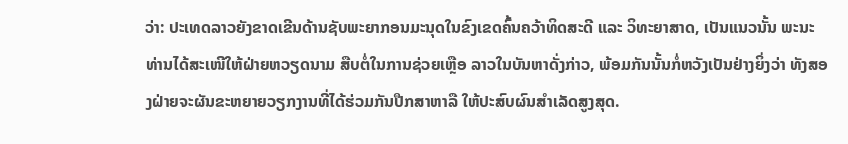ວ່າ: ປະເທດລາວຍັງຂາດເຂີນດ້ານຊັບພະຍາກອນມະນຸດໃນຂົງເຂດຄົ້ນຄວ້າທິດສະດີ ແລະ ວິທະຍາສາດ, ເປັນແນວນັ້ນ ພະນະທ່ານໄດ້ສະເໜີໃຫ້ຝ່າຍຫວຽດນາມ ສືບຕໍ່ໃນການຊ່ວຍເຫຼືອ ລາວໃນບັນຫາດັ່ງກ່າວ, ພ້ອມກັນນັ້ນກໍ່ຫວັງເປັນຢ່າງຍິ່ງວ່າ ທັງສອງຝ່າຍຈະຜັນຂະຫຍາຍວຽກງານທີ່ໄດ້ຮ່ວມກັນປືກສາຫາລື ໃຫ້ປະສົບຜົນສຳເລັດສູງສຸດ.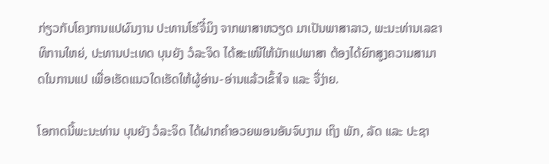ກ່ຽວກັບໂຄງການແປຜົນງານ ປະທານໂຮ່ຈີ໋ມິງ ຈາກພາສາຫວຽດ ມາເປັນພາສາລາວ, ພະນະທ່ານເລຂາທິການໃຫຍ່, ປະທານປະເທດ ບຸນຍັງ ວໍລະຈິດ ໄດ້ສະເໜີໃຫ້ນັກແປພາສາ ຕ້ອງໄດ້ຍົກສູງຄວາມສາມາດໃນການແປ ເພື່ອເຮັດແນວໃດເຮັດໃຫ້ຜູ້ອ່ານ-ອ່ານແລ້ວເຂົ້າໃຈ ແລະ ຈື່ງ່າຍ.

ໂອກາດນີ້ພະນະທ່ານ ບຸນຍັງ ວໍລະຈິດ ໄດ້ຝາກຄຳອວຍພອນອັນຈົບງາມ ເຖິງ ພັກ, ລັດ ແລະ ປະຊາ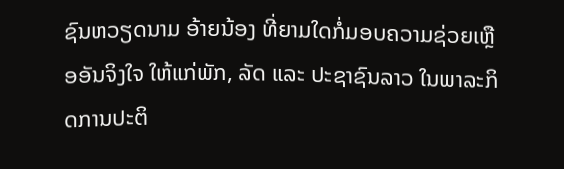ຊົນຫວຽດນາມ ອ້າຍນ້ອງ ທີ່ຍາມໃດກໍ່ມອບຄວາມຊ່ວຍເຫຼືອອັນຈິງໃຈ ໃຫ້ແກ່ພັກ, ລັດ ແລະ ປະຊາຊົນລາວ ໃນພາລະກິດການປະຕິ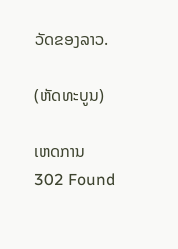ວັດຂອງລາວ.

(ຫັດທະບູນ)

ເຫດການ
302 Found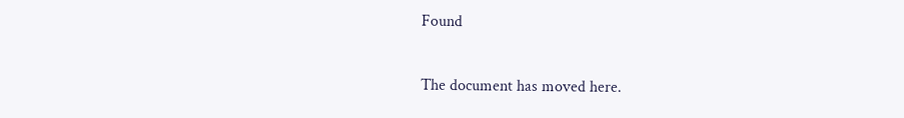Found

The document has moved here.